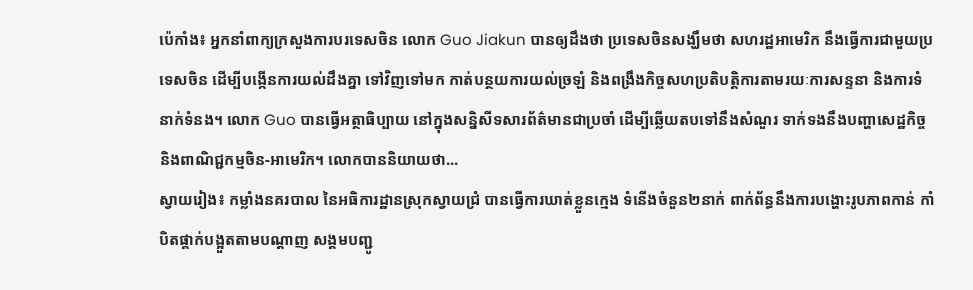ប៉េកាំង៖ អ្នកនាំពាក្យក្រសួងការបរទេសចិន លោក Guo Jiakun បានឲ្យដឹងថា ប្រទេសចិនសង្ឃឹមថា សហរដ្ឋអាមេរិក នឹងធ្វើការជាមួយប្រទេសចិន ដើម្បីបង្កើនការយល់ដឹងគ្នា ទៅវិញទៅមក កាត់បន្ថយការយល់ច្រឡំ និងពង្រឹងកិច្ចសហប្រតិបត្តិការតាមរយៈការសន្ទនា និងការទំនាក់ទំនង។ លោក Guo បានធ្វើអត្ថាធិប្បាយ នៅក្នុងសន្និសីទសារព័ត៌មានជាប្រចាំ ដើម្បីឆ្លើយតបទៅនឹងសំណួរ ទាក់ទងនឹងបញ្ហាសេដ្ឋកិច្ច និងពាណិជ្ជកម្មចិន-អាមេរិក។ លោកបាននិយាយថា...
ស្វាយរៀង៖ កម្លាំងនគរបាល នៃអធិការដ្ឋានស្រុកស្វាយជ្រំ បានធ្វើការឃាត់ខ្លួនក្មេង ទំនើងចំនួន២នាក់ ពាក់ព័ន្ធនឹងការបង្ហោះរូបភាពកាន់ កាំបិតផ្គាក់បង្អួតតាមបណ្ដាញ សង្គមបញ្ជូ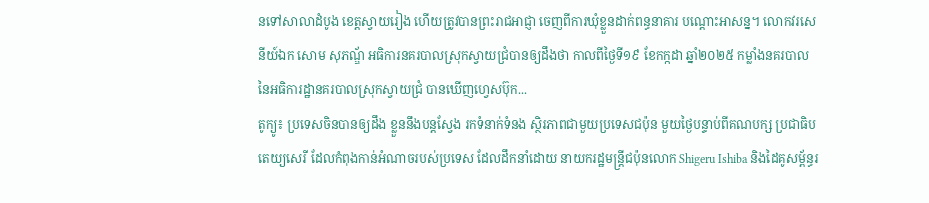នទៅសាលាដំបូង ខេត្តស្វាយរៀង ហើយត្រូវបានព្រះរាជអាជ្ញា ចេញពីការឃុំខ្លួនដាក់ពន្ធនាគារ បណ្ដោះអាសន្ន។ លោកវរសេនីយ៍ឯក សោម សុភណ្ឌ័ អធិការនគរបាលស្រុកស្វាយជ្រំបានឲ្យដឹងថា កាលពីថ្ងៃទី១៩ ខែកក្កដា ឆ្នាំ២០២៥ កម្លាំងនគរបាល នៃអធិការដ្ឋានគរបាលស្រុកស្វាយជ្រំ បានឃើញហ្វេសប៊ុក...
តូក្យូ៖ ប្រទេសចិនបានឲ្យដឹង ខ្លួននឹងបន្តស្វែង រកទំនាក់ទំនង ស្ថិរភាពជាមួយប្រទេសជប៉ុន មួយថ្ងៃបន្ទាប់ពីគណបក្ស ប្រជាធិបតេយ្យសេរី ដែលកំពុងកាន់អំណាចរបស់ប្រទេស ដែលដឹកនាំដោយ នាយករដ្ឋមន្ត្រីជប៉ុនលោក Shigeru Ishiba និងដៃគូសម្ព័ន្ធរ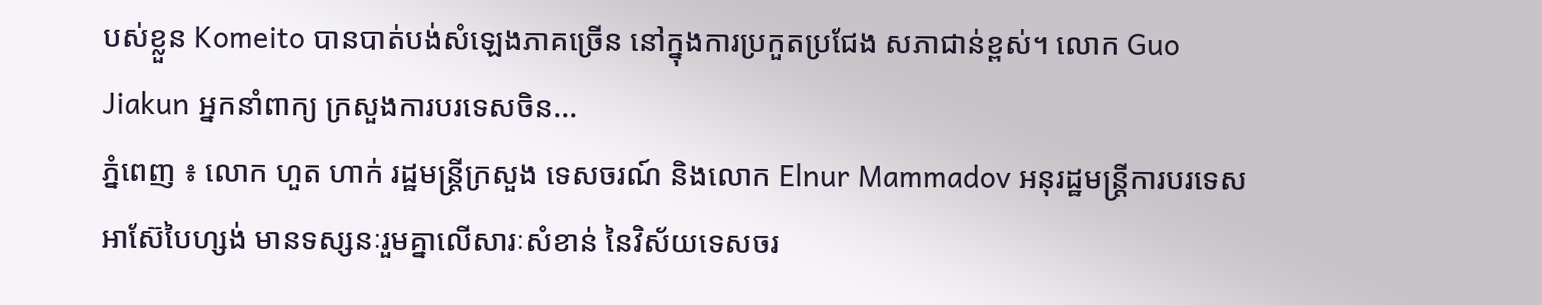បស់ខ្លួន Komeito បានបាត់បង់សំឡេងភាគច្រើន នៅក្នុងការប្រកួតប្រជែង សភាជាន់ខ្ពស់។ លោក Guo Jiakun អ្នកនាំពាក្យ ក្រសួងការបរទេសចិន...
ភ្នំពេញ ៖ លោក ហួត ហាក់ រដ្ឋមន្ត្រីក្រសួង ទេសចរណ៍ និងលោក Elnur Mammadov អនុរដ្ឋមន្ត្រីការបរទេស អាស៊ែបៃហ្សង់ មានទស្សនៈរួមគ្នាលើសារៈសំខាន់ នៃវិស័យទេសចរ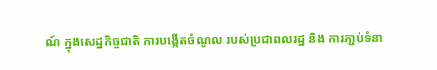ណ៍ ក្នុងសេដ្ឋកិច្ចជាតិ ការបង្កើតចំណូល របស់ប្រជាពលរដ្ឋ និង ការភា្ជប់ទំនា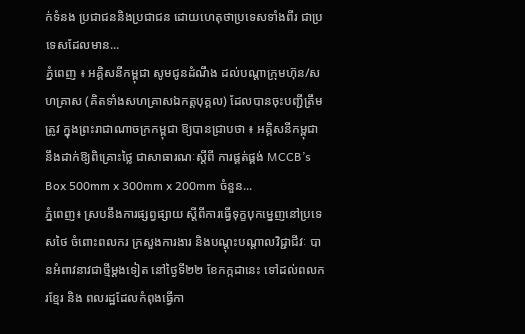ក់ទំនង ប្រជាជននិងប្រជាជន ដោយហេតុថាប្រទេសទាំងពីរ ជាប្រទេសដែលមាន...
ភ្នំពេញ ៖ អគ្គិសនីកម្ពុជា សូមជូនដំណឹង ដល់បណ្តាក្រុមហ៊ុន/សហគ្រាស (គិតទាំងសហគ្រាសឯកត្តបុគ្គល) ដែលបានចុះបញ្ជីត្រឹមត្រូវ ក្នុងព្រះរាជាណាចក្រកម្ពុជា ឱ្យបានជ្រាបថា ៖ អគ្គិសនីកម្ពុជា នឹងដាក់ឱ្យពិគ្រោះថ្លៃ ជាសាធារណៈស្តីពី ការផ្គត់ផ្គង់ MCCB’s Box 500mm x 300mm x 200mm ចំនួន...
ភ្នំពេញ៖ ស្របនឹងការផ្សព្វផ្សាយ ស្តីពីការធ្វើទុក្ខបុកម្នេញនៅប្រទេសថៃ ចំពោះពលករ ក្រសួងការងារ និងបណ្តុះបណ្តាលវិជ្ជាជីវៈ បានអំពាវនាវជាថ្មីម្តងទៀត នៅថ្ងៃទី២២ ខែកក្កដានេះ ទៅដល់ពលករខ្មែរ និង ពលរដ្ឋដែលកំពុងធ្វើកា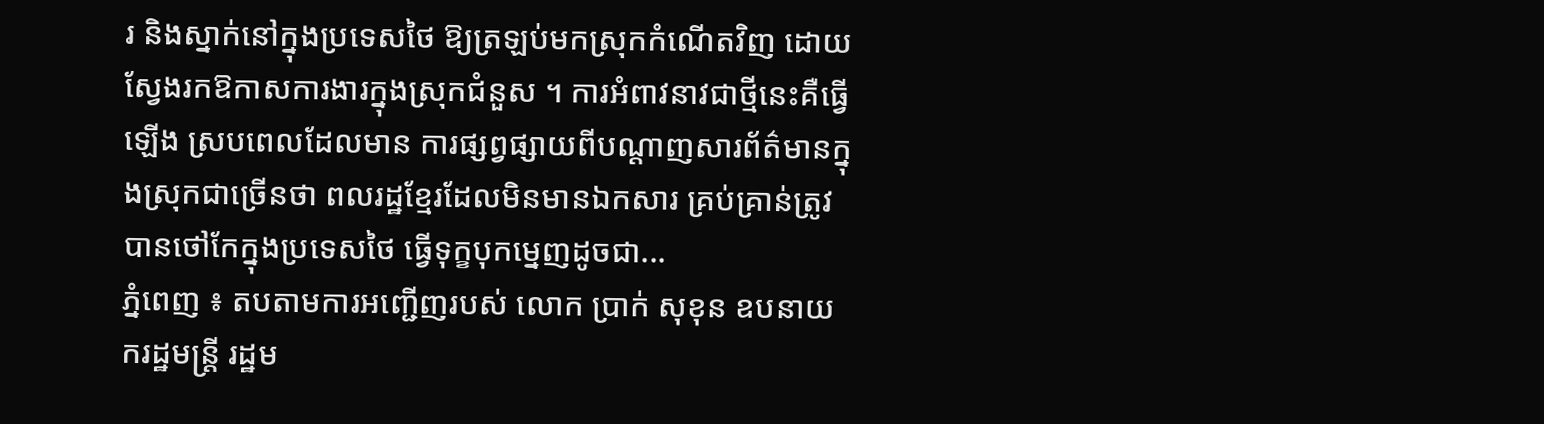រ និងស្នាក់នៅក្នុងប្រទេសថៃ ឱ្យត្រឡប់មកស្រុកកំណើតវិញ ដោយស្វែងរកឱកាសការងារក្នុងស្រុកជំនួស ។ ការអំពាវនាវជាថ្មីនេះគឺធ្វើឡើង ស្របពេលដែលមាន ការផ្សព្វផ្សាយពីបណ្តាញសារព័ត៌មានក្នុងស្រុកជាច្រើនថា ពលរដ្ឋខ្មែរដែលមិនមានឯកសារ គ្រប់គ្រាន់ត្រូវបានថៅកែក្នុងប្រទេសថៃ ធ្វើទុក្ខបុកម្នេញដូចជា...
ភ្នំពេញ ៖ តបតាមការអញ្ជើញរបស់ លោក ប្រាក់ សុខុន ឧបនាយករដ្ឋមន្ត្រី រដ្ឋម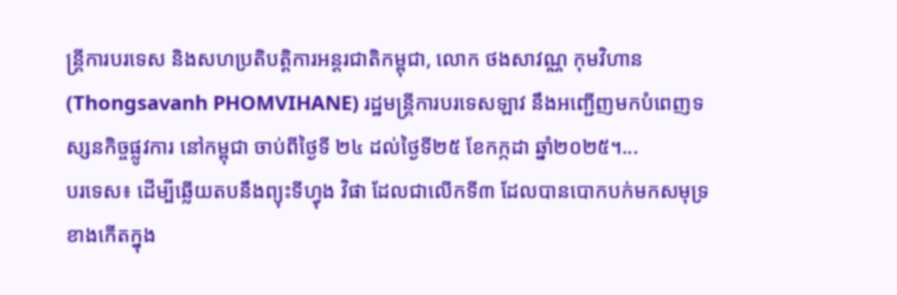ន្ត្រីការបរទេស និងសហប្រតិបត្តិការអន្តរជាតិកម្ពុជា, លោក ថងសាវណ្ណ កុមវិហាន (Thongsavanh PHOMVIHANE) រដ្ឋមន្ត្រីការបរទេសឡាវ នឹងអញ្ជើញមកបំពេញទស្សនកិច្ចផ្លូវការ នៅកម្ពុជា ចាប់ពីថ្ងៃទី ២៤ ដល់ថ្ងៃទី២៥ ខែកក្កដា ឆ្នាំ២០២៥។...
បរទេស៖ ដើម្បីឆ្លើយតបនឹងព្យុះទីហ្វុង វិផា ដែលជាលើកទី៣ ដែលបានបោកបក់មកសមុទ្រខាងកើតក្នុង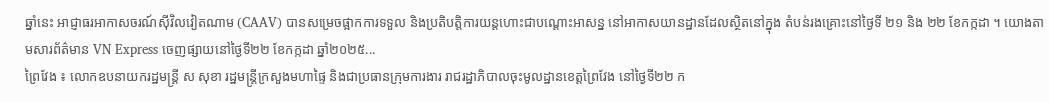ឆ្នាំនេះ អាជ្ញាធរអាកាសចរណ៍ស៊ីវិលវៀតណាម (CAAV) បានសម្រេចផ្អាកការទទួល និងប្រតិបត្តិការយន្តហោះជាបណ្ដោះអាសន្ន នៅអាកាសយានដ្ឋានដែលស្ថិតនៅក្នុង តំបន់រងគ្រោះនៅថ្ងៃទី ២១ និង ២២ ខែកក្កដា ។ យោងតាមសារព័ត៌មាន VN Express ចេញផ្សាយនៅថ្ងៃទី២២ ខែកក្កដា ឆ្នាំ២០២៥...
ព្រៃវែង ៖ លោកឧបនាយករដ្ឋមន្ត្រី ស សុខា រដ្ឋមន្ត្រីក្រសួងមហាផ្ទៃ និងជាប្រធានក្រុមការងារ រាជរដ្ឋាភិបាលចុះមូលដ្ឋានខេត្តព្រៃវែង នៅថ្ងៃទី២២ ក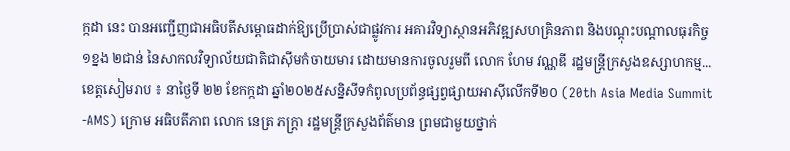ក្កដា នេះ បានអញ្ជើញជាអធិបតីសម្ពោធដាក់ឱ្យប្រើប្រាស់ជាផ្លូវការ អគារវិទ្យាស្ថានអភិវឌ្ឍសហគ្រិនភាព និងបណ្ដុះបណ្ដាលធុរកិច្ច ១ខ្នង ២ជាន់ នៃសាកលវិទ្យាល័យជាតិជាស៊ីមកំចាយមារ ដោយមានការចូលរួមពី លោក ហែម វណ្ណឌី រដ្ឋមន្ត្រីក្រសួងឧស្សាហកម្ម...
ខេត្តសៀមរាប ៖ នាថ្ងៃទី ២២ ខែកក្កដា ឆ្នាំ២០២៥សន្និសីទកំពូលប្រព័ន្ធផ្សព្វផ្សាយអាស៊ីលើកទី២០ (20th Asia Media Summit -AMS) ក្រោម អធិបតីភាព លោក នេត្រ ភក្ត្រា រដ្ឋមន្ត្រីក្រសួងព័ត៌មាន ព្រមជាមួយថ្នាក់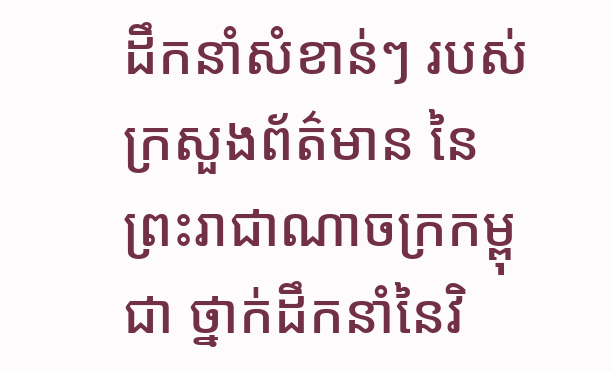ដឹកនាំសំខាន់ៗ របស់ក្រសួងព័ត៌មាន នៃព្រះរាជាណាចក្រកម្ពុជា ថ្នាក់ដឹកនាំនៃវិ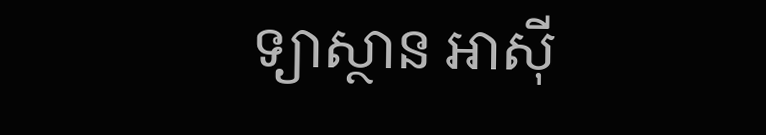ទ្យាស្ថាន អាស៊ី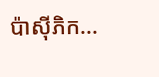ប៉ាស៊ីភិក...